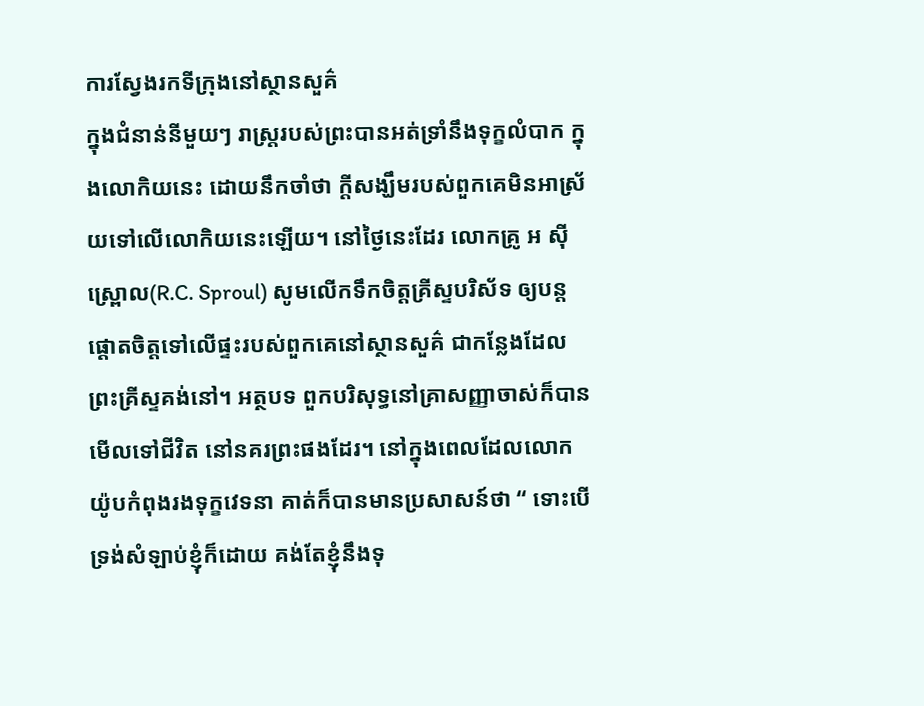ការស្វែងរកទីក្រុងនៅស្ថានសួគ៌
ក្នុងជំនាន់នីមួយៗ រាស្រ្តរបស់ព្រះបានអត់ទ្រាំនឹងទុក្ខលំបាក ក្នុងលោកិយនេះ ដោយនឹកចាំថា ក្តីសង្ឃឹមរបស់ពួកគេមិនអាស្រ័យទៅលើលោកិយនេះឡើយ។ នៅថ្ងៃនេះដែរ លោកគ្រូ អ ស៊ី ស្រ្ពោល(R.C. Sproul) សូមលើកទឹកចិត្តគ្រីស្ទបរិស័ទ ឲ្យបន្តផ្ដោតចិត្តទៅលើផ្ទះរបស់ពួកគេនៅស្ថានសួគ៌ ជាកន្លែងដែលព្រះគ្រីស្ទគង់នៅ។ អត្ថបទ ពួកបរិសុទ្ធនៅគ្រាសញ្ញាចាស់ក៏បានមើលទៅជីវិត នៅនគរព្រះផងដែរ។ នៅក្នុងពេលដែលលោកយ៉ូបកំពុងរងទុក្ខវេទនា គាត់ក៏បានមានប្រសាសន៍ថា “ ទោះបើទ្រង់សំឡាប់ខ្ញុំក៏ដោយ គង់តែខ្ញុំនឹងទុ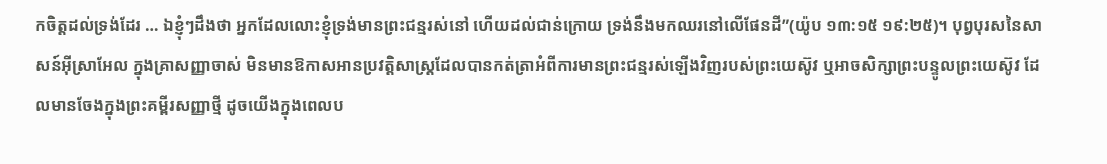កចិត្តដល់ទ្រង់ដែរ … ឯខ្ញុំៗដឹងថា អ្នកដែលលោះខ្ញុំទ្រង់មានព្រះជន្មរស់នៅ ហើយដល់ជាន់ក្រោយ ទ្រង់នឹងមកឈរនៅលើផែនដី”(យ៉ូប ១៣:១៥ ១៩:២៥)។ បុព្វបុរសនៃសាសន៍អ៊ីស្រាអែល ក្នុងគ្រាសញ្ញាចាស់ មិនមានឱកាសអានប្រវត្តិសាស្ត្រដែលបានកត់ត្រាអំពីការមានព្រះជន្មរស់ឡើងវិញរបស់ព្រះយេស៊ូវ ឬអាចសិក្សាព្រះបន្ទូលព្រះយេស៊ូវ ដែលមានចែងក្នុងព្រះគម្ពីរសញ្ញាថ្មី ដូចយើងក្នុងពេលប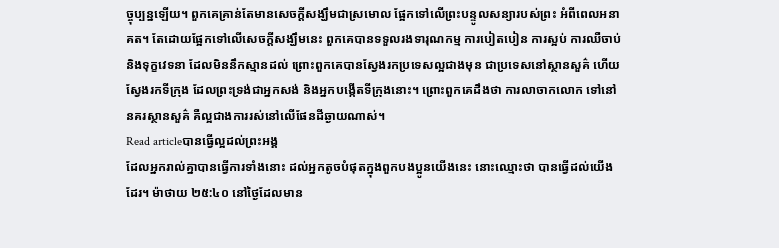ច្ចុប្បន្នឡើយ។ ពួកគេគ្រាន់តែមានសេចក្តីសង្ឃឹមជាស្រមោល ផ្អែកទៅលើព្រះបន្ទូលសន្យារបស់ព្រះ អំពីពេលអនាគត។ តែដោយផ្អែកទៅលើសេចក្តីសង្ឃឹមនេះ ពួកគេបានទទួលរងទារុណកម្ម ការបៀតបៀន ការស្អប់ ការឈឺចាប់ និងទុក្ខវេទនា ដែលមិននឹកស្មានដល់ ព្រោះពួកគេបានស្វែងរកប្រទេសល្អជាងមុន ជាប្រទេសនៅស្ថានសួគ៌ ហើយស្វែងរកទីក្រុង ដែលព្រះទ្រង់ជាអ្នកសង់ និងអ្នកបង្កើតទីក្រុងនោះ។ ព្រោះពួកគេដឹងថា ការលាចាកលោក ទៅនៅនគរស្ថានសួគ៌ គឺល្អជាងការរស់នៅលើផែនដីឆ្ងាយណាស់។
Read articleបានធ្វើល្អដល់ព្រះអង្គ
ដែលអ្នករាល់គ្នាបានធ្វើការទាំងនោះ ដល់អ្នកតូចបំផុតក្នុងពួកបងប្អូនយើងនេះ នោះឈ្មោះថា បានធ្វើដល់យើងដែរ។ ម៉ាថាយ ២៥:៤០ នៅថ្ងៃដែលមាន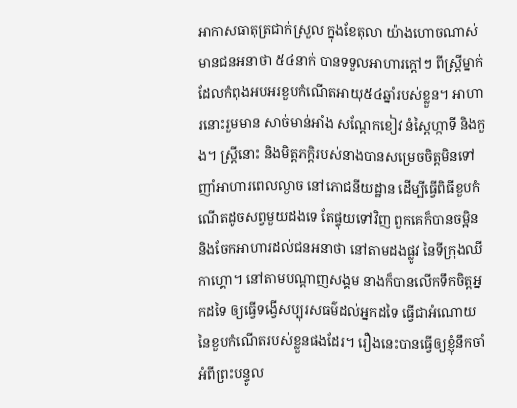អាកាសធាតុត្រជាក់ស្រួល ក្នុងខែតុលា យ៉ាងហោចណាស់ មានជនអនាថា ៥៤នាក់ បានទទួលអាហារក្តៅៗ ពីស្ត្រីម្នាក់ ដែលកំពុងអបអរខួបកំណើតអាយុ៥៤ឆ្នាំរបស់ខ្លួន។ អាហារនោះរួមមាន សាច់មាន់អាំង សណ្តែកខៀវ នំស្ពៃហ្កាទី និងកួង។ ស្រ្តីនោះ និងមិត្តភក្ដិរបស់នាងបានសម្រេចចិត្តមិនទៅញាំអាហារពេលល្ងាច នៅភោជនីយដ្ឋាន ដើម្បីធ្វើពិធីខួបកំណើតដូចសព្វមួយដងទេ តែផ្ទុយទៅវិញ ពួកគេក៏បានចម្អិន និងចែកអាហារដល់ជនអនាថា នៅតាមដងផ្លូវ នៃទីក្រុងឈីកាហ្គោ។ នៅតាមបណ្ដាញសង្គម នាងក៏បានលើកទឹកចិត្តអ្នកដទៃ ឲ្យធ្វើទង្វើសប្បុរសធម៌ដល់អ្នកដទៃ ធ្វើជាអំណោយនៃខួបកំណើតរបស់ខ្លួនផងដែរ។ រឿងនេះបានធ្វើឲ្យខ្ញុំនឹកចាំ អំពីព្រះបន្ទូល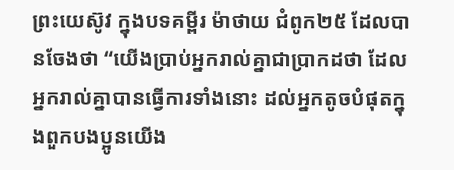ព្រះយេស៊ូវ ក្នុងបទគម្ពីរ ម៉ាថាយ ជំពូក២៥ ដែលបានចែងថា “យើងប្រាប់អ្នករាល់គ្នាជាប្រាកដថា ដែលអ្នករាល់គ្នាបានធ្វើការទាំងនោះ ដល់អ្នកតូចបំផុតក្នុងពួកបងប្អូនយើង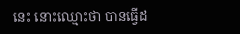នេះ នោះឈ្មោះថា បានធ្វើដ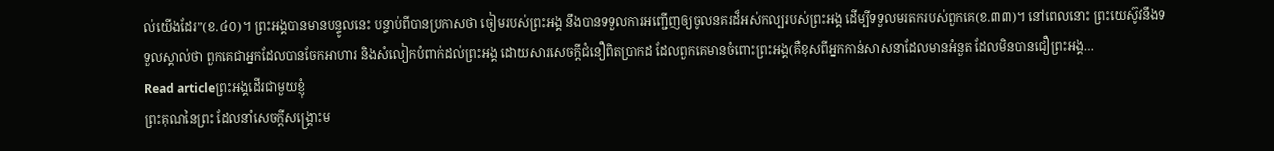ល់យើងដែរ”(ខ.៤០)។ ព្រះអង្គបានមានបន្ទូលនេះ បន្ទាប់ពីបានប្រកាសថា ចៀមរបស់ព្រះអង្គ នឹងបានទទួលការអញ្ជើញឲ្យចូលនគរដ៏អស់កល្បរបស់ព្រះអង្គ ដើម្បីទទួលមរតករបស់ពួកគេ(ខ.៣៣)។ នៅពេលនោះ ព្រះយេស៊ូវនឹងទទួលស្គាល់ថា ពួកគេជាអ្នកដែលបានចែកអាហារ និងសំលៀកបំពាក់ដល់ព្រះអង្គ ដោយសារសេចក្តីជំនឿពិតប្រាកដ ដែលពួកគេមានចំពោះព្រះអង្គ(គឺខុសពីអ្នកកាន់សាសនាដែលមានអំនួត ដែលមិនបានជឿព្រះអង្គ…
Read articleព្រះអង្គដើរជាមួយខ្ញុំ
ព្រះគុណនៃព្រះ ដែលនាំសេចក្តីសង្គ្រោះម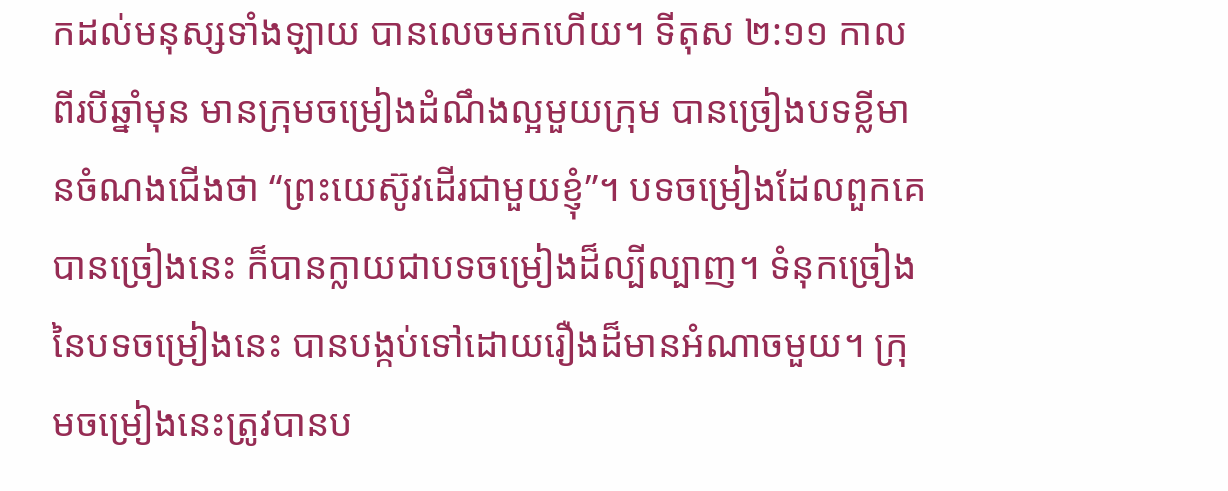កដល់មនុស្សទាំងឡាយ បានលេចមកហើយ។ ទីតុស ២:១១ កាលពីរបីឆ្នាំមុន មានក្រុមចម្រៀងដំណឹងល្អមួយក្រុម បានច្រៀងបទខ្លីមានចំណងជើងថា “ព្រះយេស៊ូវដើរជាមួយខ្ញុំ”។ បទចម្រៀងដែលពួកគេបានច្រៀងនេះ ក៏បានក្លាយជាបទចម្រៀងដ៏ល្បីល្បាញ។ ទំនុកច្រៀងនៃបទចម្រៀងនេះ បានបង្កប់ទៅដោយរឿងដ៏មានអំណាចមួយ។ ក្រុមចម្រៀងនេះត្រូវបានប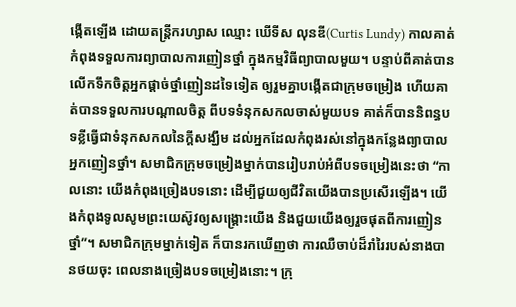ង្កើតឡើង ដោយតន្ត្រីករហ្សាស ឈ្មោះ ឃើទីស លុនឌី(Curtis Lundy) កាលគាត់កំពុងទទួលការព្យាបាលការញៀនថ្នាំ ក្នុងកម្មវិធីព្យាបាលមួយ។ បន្ទាប់ពីគាត់បានលើកទឹកចិត្តអ្នកផ្តាច់ថ្នាំញៀនដទៃទៀត ឲ្យរួមគ្នាបង្កើតជាក្រុមចម្រៀង ហើយគាត់បានទទួលការបណ្តាលចិត្ត ពីបទទំនុកសកលចាស់មួយបទ គាត់ក៏បាននិពន្ធបទខ្លីធ្វើជាទំនុកសកលនៃក្តីសង្ឃឹម ដល់អ្នកដែលកំពុងរស់នៅក្នុងកន្លែងព្យាបាលអ្នកញៀនថ្នាំ។ សមាជិកក្រុមចម្រៀងម្នាក់បានរៀបរាប់អំពីបទចម្រៀងនេះថា “កាលនោះ យើងកំពុងច្រៀងបទនោះ ដើម្បីជួយឲ្យជីវិតយើងបានប្រសើរឡើង។ យើងកំពុងទូលសូមព្រះយេស៊ូវឲ្យសង្គ្រោះយើង និងជួយយើងឲ្យរួចផុតពីការញៀនថ្នាំ”។ សមាជិកក្រុមម្នាក់ទៀត ក៏បានរកឃើញថា ការឈឺចាប់ដ៏រាំរៃរបស់នាងបានថយចុះ ពេលនាងច្រៀងបទចម្រៀងនោះ។ ក្រុ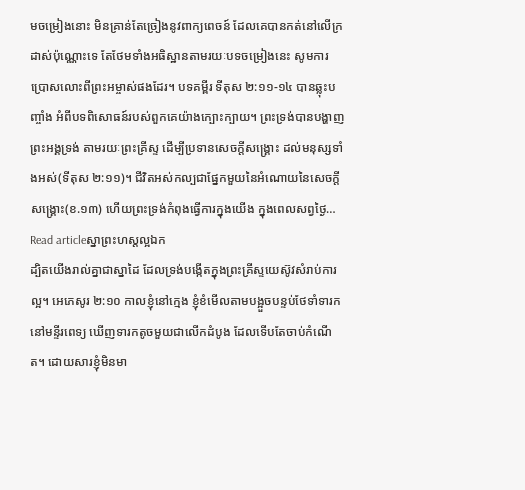មចម្រៀងនោះ មិនគ្រាន់តែច្រៀងនូវពាក្យពេចន៍ ដែលគេបានកត់នៅលើក្រដាស់ប៉ុណ្ណោះទេ តែថែមទាំងអធិស្ឋានតាមរយៈបទចម្រៀងនេះ សូមការប្រោសលោះពីព្រះអម្ចាស់ផងដែរ។ បទគម្ពីរ ទីតុស ២:១១-១៤ បានឆ្លុះបញ្ចាំង អំពីបទពិសោធន៍របស់ពួកគេយ៉ាងក្បោះក្បាយ។ ព្រះទ្រង់បានបង្ហាញព្រះអង្គទ្រង់ តាមរយៈព្រះគ្រីស្ទ ដើម្បីប្រទានសេចក្តីសង្រ្គោះ ដល់មនុស្សទាំងអស់(ទីតុស ២:១១)។ ជីវិតអស់កល្បជាផ្នែកមួយនៃអំណោយនៃសេចក្តីសង្រ្គោះ(ខ.១៣) ហើយព្រះទ្រង់កំពុងធ្វើការក្នុងយើង ក្នុងពេលសព្វថ្ងៃ…
Read articleស្នាព្រះហស្តល្អឯក
ដ្បិតយើងរាល់គ្នាជាស្នាដៃ ដែលទ្រង់បង្កើតក្នុងព្រះគ្រីស្ទយេស៊ូវសំរាប់ការល្អ។ អេភេសូរ ២:១០ កាលខ្ញុំនៅក្មេង ខ្ញុំខំមើលតាមបង្អួចបន្ទប់ថែទាំទារក នៅមន្ទីរពេទ្យ ឃើញទារកតូចមួយជាលើកដំបូង ដែលទើបតែចាប់កំណើត។ ដោយសារខ្ញុំមិនមា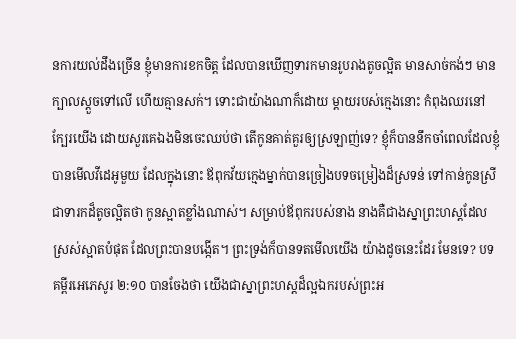នការយល់ដឹងច្រើន ខ្ញុំមានការខកចិត្ត ដែលបានឃើញទារកមានរូបរាងតូចល្អិត មានសាច់កង់ៗ មានក្បាលស្ដួចទៅលើ ហើយគ្មានសក់។ ទោះជាយ៉ាងណាក៏ដោយ ម្តាយរបស់ក្មេងនោះ កំពុងឈរនៅក្បែរយើង ដោយសួរគេឯងមិនចេះឈប់ថា តើកូនគាត់គួរឲ្យស្រឡាញ់ទេ? ខ្ញុំក៏បាននឹកចាំពេលដែលខ្ញុំបានមើលវីដេអូមួយ ដែលក្នុងនោះ ឪពុកវ័យក្មេងម្នាក់បានច្រៀងបទចម្រៀងដ៏ស្រទន់ ទៅកាន់កូនស្រីជាទារកដ៏តូចល្អិតថា កូនស្អាតខ្លាំងណាស់។ សម្រាប់ឪពុករបស់នាង នាងគឺជាងស្នាព្រះហស្តដែលស្រស់ស្អាតបំផុត ដែលព្រះបានបង្កើត។ ព្រះទ្រង់ក៏បានទតមើលយើង យ៉ាងដូចនេះដែរ មែនទេ? បទគម្ពីរអេភេសូរ ២:១០ បានចែងថា យើងជាស្នាព្រះហស្តដ៏ល្អឯករបស់ព្រះអ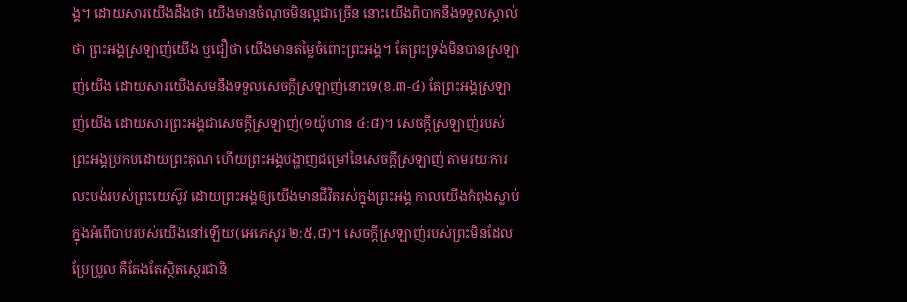ង្គ។ ដោយសារយើងដឹងថា យើងមានចំណុចមិនល្អជាច្រើន នោះយើងពិបាកនឹងទទួលស្គាល់ថា ព្រះអង្គស្រឡាញ់យើង ឬជឿថា យើងមានតម្លៃចំពោះព្រះអង្គ។ តែព្រះទ្រង់មិនបានស្រឡាញ់យើង ដោយសារយើងសមនឹងទទួលសេចក្តីស្រឡាញ់នោះទេ(ខ.៣-៤) តែព្រះអង្គស្រឡាញ់យើង ដោយសារព្រះអង្គជាសេចក្តីស្រឡាញ់(១យ៉ូហាន ៤:៨)។ សេចក្តីស្រឡាញ់របស់ព្រះអង្គប្រកបដោយព្រះគុណ ហើយព្រះអង្គបង្ហាញជម្រៅនៃសេចក្តីស្រឡាញ់ តាមរយៈការលះបង់របស់ព្រះយេស៊ូវ ដោយព្រះអង្គឲ្យយើងមានជីវិតរស់ក្នុងព្រះអង្គ កាលយើងកំពុងស្លាប់ក្នុងអំពើបាបរបស់យើងនៅឡើយ(អេភេសូរ ២:៥,៨)។ សេចក្តីស្រឡាញ់របស់ព្រះមិនដែលប្រែប្រួល គឺតែងតែស្ថិតស្ថេរជានិ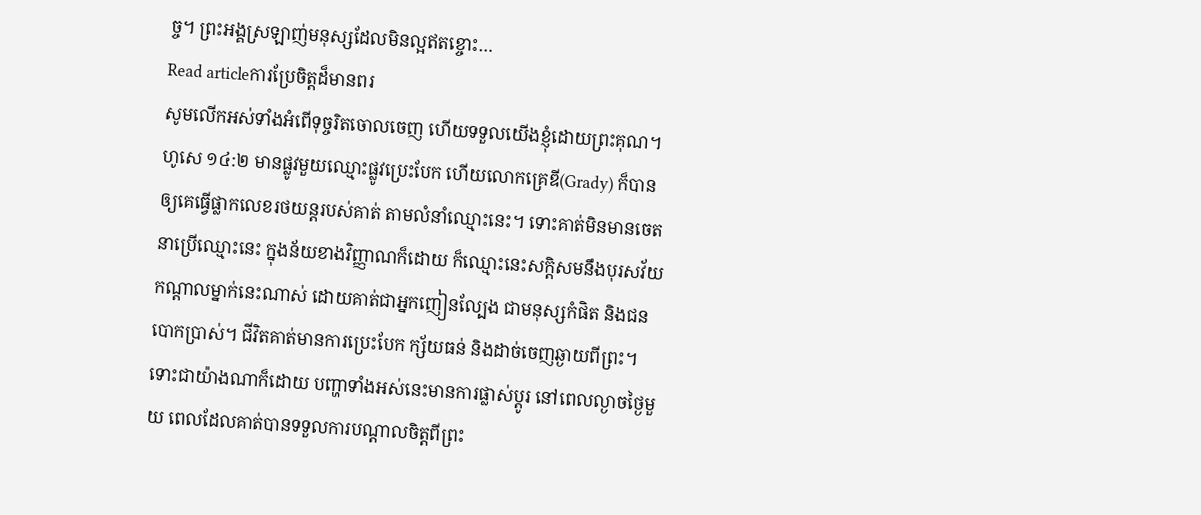ច្ច។ ព្រះអង្គស្រឡាញ់មនុស្សដែលមិនល្អឥតខ្ចោះ…
Read articleការប្រែចិត្តដ៏មានពរ
សូមលើកអស់ទាំងអំពើទុច្ចរិតចោលចេញ ហើយទទួលយើងខ្ញុំដោយព្រះគុណ។ ហូសេ ១៤:២ មានផ្លូវមួយឈ្មោះផ្លូវប្រេះបែក ហើយលោកគ្រេឌី(Grady) ក៏បានឲ្យគេធ្វើផ្លាកលេខរថយន្តរបស់គាត់ តាមលំនាំឈ្មោះនេះ។ ទោះគាត់មិនមានចេតនាប្រើឈ្មោះនេះ ក្នុងន័យខាងវិញ្ញាណក៏ដោយ ក៏ឈ្មោះនេះសក្តិសមនឹងបុរសវ័យកណ្តាលម្នាក់នេះណាស់ ដោយគាត់ជាអ្នកញៀនល្បែង ជាមនុស្សកំផិត និងជនបោកប្រាស់។ ជីវិតគាត់មានការប្រេះបែក ក្ស័យធន់ និងដាច់ចេញឆ្ងាយពីព្រះ។ ទោះជាយ៉ាងណាក៏ដោយ បញ្ហាទាំងអស់នេះមានការផ្លាស់ប្តូរ នៅពេលល្ងាចថ្ងៃមួយ ពេលដែលគាត់បានទទួលការបណ្តាលចិត្តពីព្រះ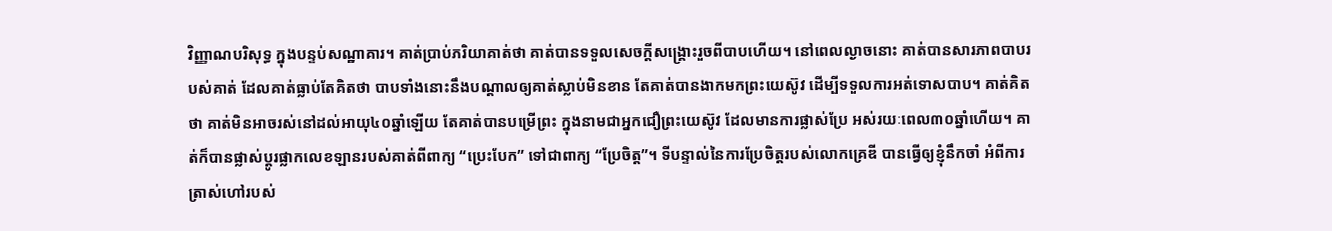វិញ្ញាណបរិសុទ្ធ ក្នុងបន្ទប់សណ្ឋាគារ។ គាត់ប្រាប់ភរិយាគាត់ថា គាត់បានទទួលសេចក្តីសង្គ្រោះរួចពីបាបហើយ។ នៅពេលល្ងាចនោះ គាត់បានសារភាពបាបរបស់គាត់ ដែលគាត់ធ្លាប់តែគិតថា បាបទាំងនោះនឹងបណ្តាលឲ្យគាត់ស្លាប់មិនខាន តែគាត់បានងាកមកព្រះយេស៊ូវ ដើម្បីទទួលការអត់ទោសបាប។ គាត់គិតថា គាត់មិនអាចរស់នៅដល់អាយុ៤០ឆ្នាំឡើយ តែគាត់បានបម្រើព្រះ ក្នុងនាមជាអ្នកជឿព្រះយេស៊ូវ ដែលមានការផ្លាស់ប្រែ អស់រយៈពេល៣០ឆ្នាំហើយ។ គាត់ក៏បានផ្លាស់ប្តូរផ្លាកលេខឡានរបស់គាត់ពីពាក្យ “ប្រេះបែក” ទៅជាពាក្យ “ប្រែចិត្ត”។ ទីបន្ទាល់នៃការប្រែចិត្តរបស់លោកគ្រេឌី បានធ្វើឲ្យខ្ញុំនឹកចាំ អំពីការត្រាស់ហៅរបស់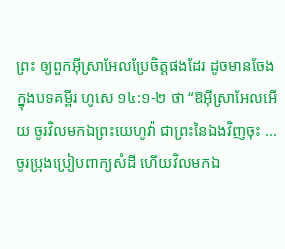ព្រះ ឲ្យពួកអ៊ីស្រាអែលប្រែចិត្តផងដែរ ដូចមានចែង ក្នុងបទគម្ពីរ ហូសេ ១៤:១-២ ថា “ឱអ៊ីស្រាអែលអើយ ចូរវិលមកឯព្រះយេហូវ៉ា ជាព្រះនៃឯងវិញចុះ … ចូរប្រុងប្រៀបពាក្យសំដី ហើយវិលមកឯ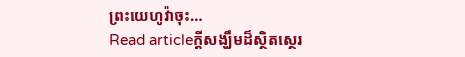ព្រះយេហូវ៉ាចុះ…
Read articleក្តីសង្ឃឹមដ៏ស្ថិតស្ថេរ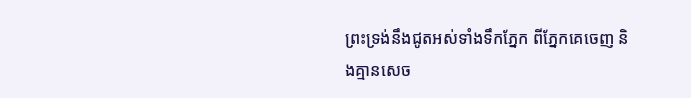ព្រះទ្រង់នឹងជូតអស់ទាំងទឹកភ្នែក ពីភ្នែកគេចេញ និងគ្មានសេច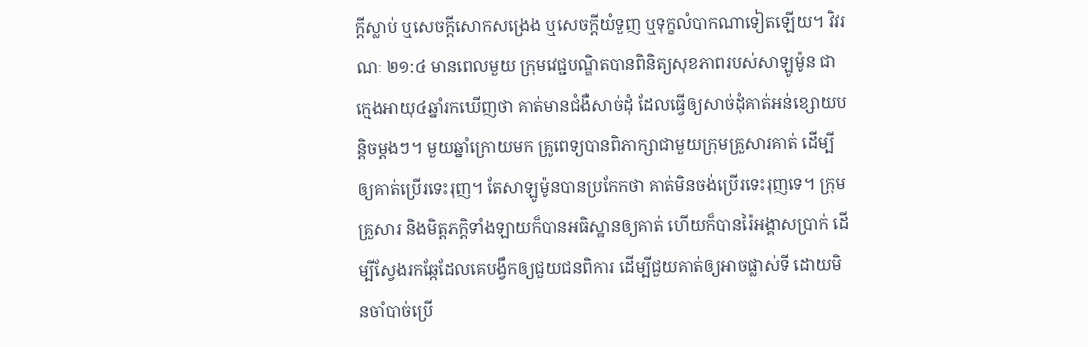ក្តីស្លាប់ ឬសេចក្តីសោកសង្រេង ឬសេចក្តីយំទួញ ឬទុក្ខលំបាកណាទៀតឡើយ។ វិវរណៈ ២១:៤ មានពេលមួយ ក្រុមវេជ្ជបណ្ឌិតបានពិនិត្យសុខភាពរបស់សាឡូម៉ូន ជាក្មេងអាយុ៤ឆ្នាំរកឃើញថា គាត់មានជំងឺសាច់ដុំ ដែលធ្វើឲ្យសាច់ដុំគាត់អន់ខ្សោយបន្តិចម្តងៗ។ មួយឆ្នាំក្រោយមក គ្រូពេទ្យបានពិភាក្សាជាមួយក្រុមគ្រួសារគាត់ ដើម្បីឲ្យគាត់ប្រើរទេះរុញ។ តែសាឡូម៉ូនបានប្រកែកថា គាត់មិនចង់ប្រើរទេះរុញទេ។ ក្រុមគ្រួសារ និងមិត្តភក្តិទាំងឡាយក៏បានអធិស្ឋានឲ្យគាត់ ហើយក៏បានរ៉ៃអង្គាសប្រាក់ ដើម្បីស្វែងរកឆ្កែដែលគេបង្វឹកឲ្យជួយជនពិការ ដើម្បីជួយគាត់ឲ្យអាចផ្លាស់ទី ដោយមិនចាំបាច់ប្រើ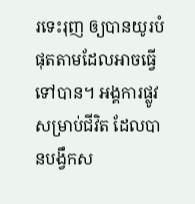រទេះរុញ ឲ្យបានយូរបំផុតតាមដែលអាចធ្វើទៅបាន។ អង្គការផ្លូវសម្រាប់ជីវិត ដែលបានបង្វឹកស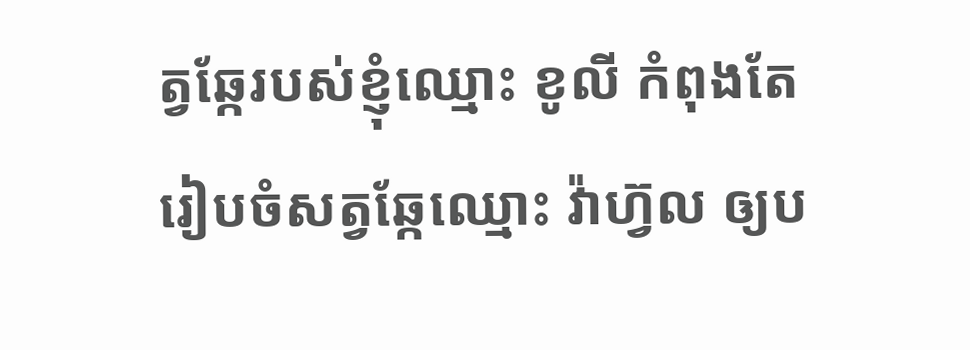ត្វឆ្កែរបស់ខ្ញុំឈ្មោះ ខូលី កំពុងតែរៀបចំសត្វឆ្កែឈ្មោះ វ៉ាហ្វ៊ល ឲ្យប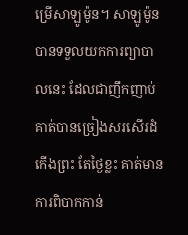ម្រើសាឡូម៉ូន។ សាឡូម៉ូនបានទទួលយកការព្យាបាលនេះ ដែលជាញឹកញាប់ គាត់បានច្រៀងសរសើរដំកើងព្រះ តែថ្ងៃខ្លះ គាត់មានការពិបាកកាន់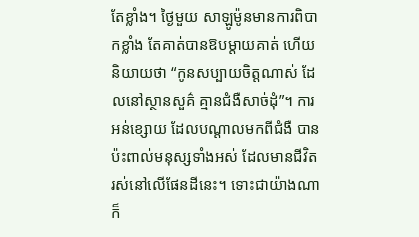តែខ្លាំង។ ថ្ងៃមួយ សាឡូម៉ូនមានការពិបាកខ្លាំង តែគាត់បានឱបម្តាយគាត់ ហើយនិយាយថា “កូនសប្បាយចិត្តណាស់ ដែលនៅស្ថានសួគ៌ គ្មានជំងឺសាច់ដុំ”។ ការអន់ខ្សោយ ដែលបណ្តាលមកពីជំងឺ បានប៉ះពាល់មនុស្សទាំងអស់ ដែលមានជីវិតរស់នៅលើផែនដីនេះ។ ទោះជាយ៉ាងណាក៏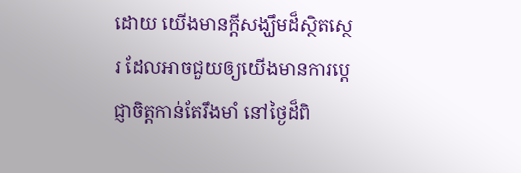ដោយ យើងមានក្តីសង្ឃឹមដ៏ស្ថិតស្ថេរ ដែលអាចជួយឲ្យយើងមានការប្តេជ្ញាចិត្តកាន់តែរឹងមាំ នៅថ្ងៃដ៏ពិ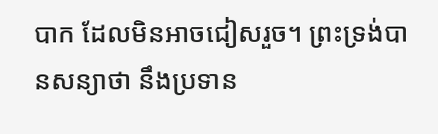បាក ដែលមិនអាចជៀសរួច។ ព្រះទ្រង់បានសន្យាថា នឹងប្រទាន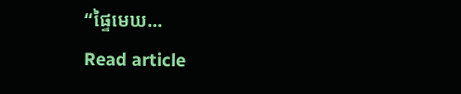“ផ្ទៃមេឃ…
Read article